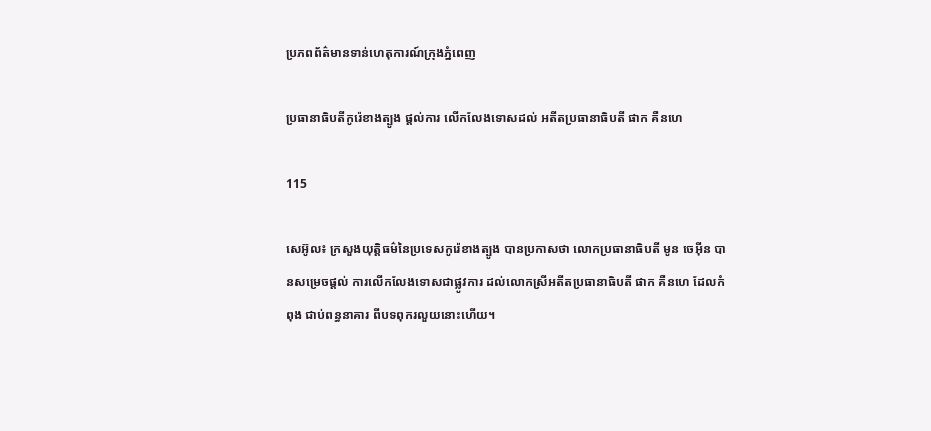ប្រភពព័ត៌មានទាន់ហេតុការណ៍ក្រុងភ្នំពេញ

ប្រធានាធិបតីកូរ៉េខាងត្បូង ផ្តល់ការ លើកលែងទោសដល់ អតីតប្រធានាធិបតី ផាក គឺនហេ

115

សេអ៊ូល៖ ក្រសួងយុត្តិធម៌នៃប្រទេសកូរ៉េខាងត្បូង បានប្រកាសថា លោកប្រធានាធិបតី មូន ចេអ៊ីន បានសម្រេចផ្តល់ ការលើកលែងទោសជាផ្លូវការ ដល់លោកស្រីអតីតប្រធានាធិបតី ផាក គឺនហេ ដែលកំពុង ជាប់ពន្ធនាគារ ពីបទពុករលួយនោះហើយ។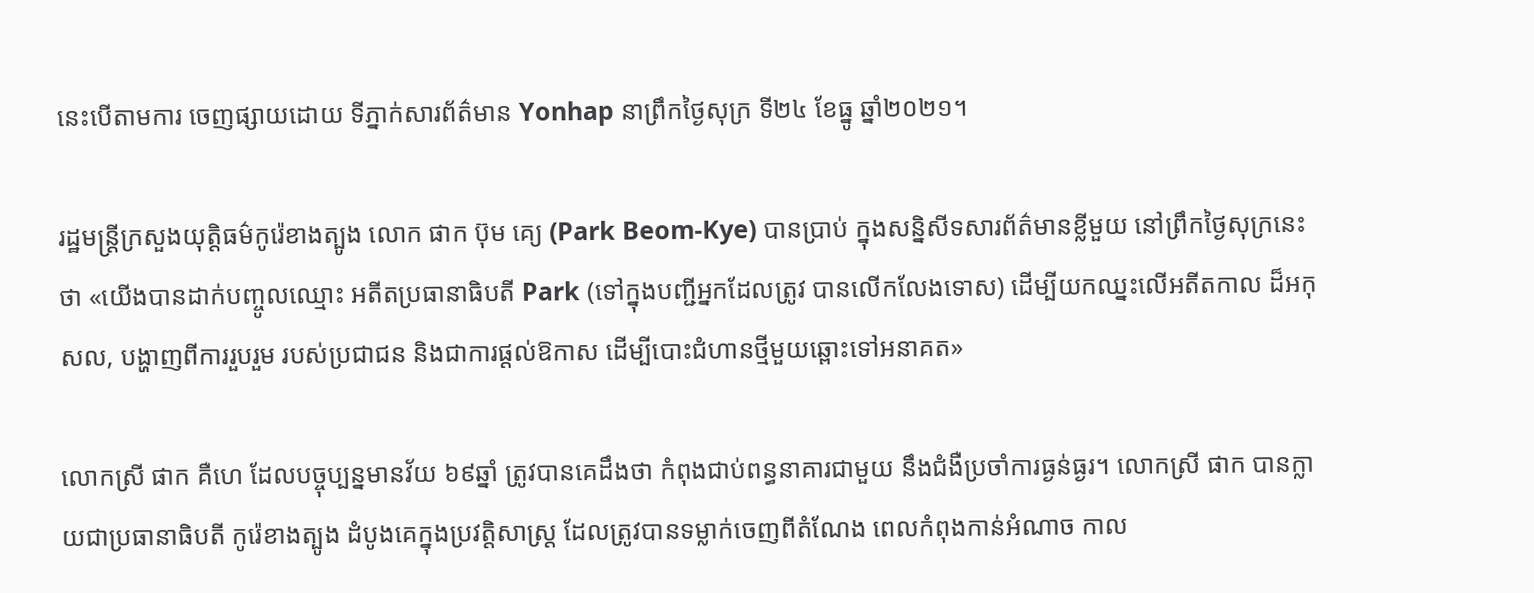នេះបើតាមការ ចេញផ្សាយដោយ ទីភ្នាក់សារព័ត៌មាន Yonhap នាព្រឹកថ្ងៃសុក្រ ទី២៤ ខែធ្នូ ឆ្នាំ២០២១។

រដ្ឋមន្ត្រីក្រសួងយុត្តិធម៌កូរ៉េខាងត្បូង លោក ផាក ប៊ុម គ្យេ (Park Beom-Kye) បានប្រាប់ ក្នុងសន្និសីទសារព័ត៌មានខ្លីមួយ នៅព្រឹកថ្ងៃសុក្រនេះថា «យើងបានដាក់បញ្ចូលឈ្មោះ អតីតប្រធានាធិបតី Park (ទៅក្នុងបញ្ជីអ្នកដែលត្រូវ បានលើកលែងទោស) ដើម្បីយកឈ្នះលើអតីតកាល ដ៏អកុសល, បង្ហាញពីការរួបរួម របស់ប្រជាជន និងជាការផ្តល់ឱកាស ដើម្បីបោះជំហានថ្មីមួយឆ្ពោះទៅអនាគត»

លោកស្រី ផាក គឺហេ ដែលបច្ចុប្បន្នមានវ័យ ៦៩ឆ្នាំ ត្រូវបានគេដឹងថា កំពុងជាប់ពន្ធនាគារជាមួយ នឹងជំងឺប្រចាំការធ្ងន់ធ្ងរ។ លោកស្រី ផាក បានក្លាយជាប្រធានាធិបតី កូរ៉េខាងត្បូង ដំបូងគេក្នុងប្រវត្តិសាស្ត្រ ដែលត្រូវបានទម្លាក់ចេញពីតំណែង ពេលកំពុងកាន់អំណាច កាល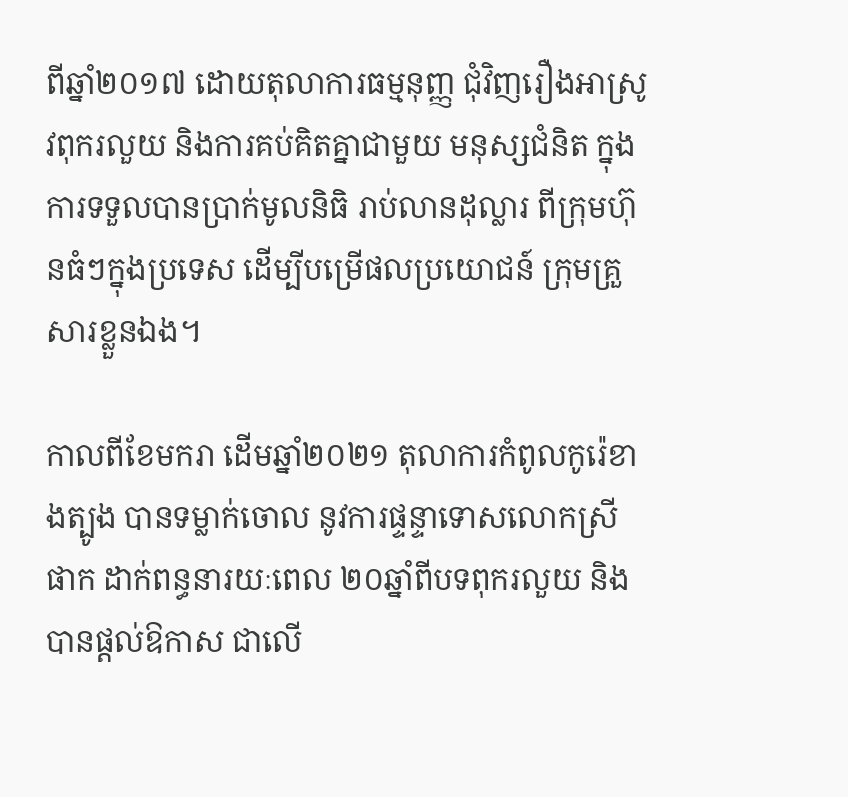ពីឆ្នាំ២០១៧ ដោយតុលាការធម្មនុញ្ញ ជុំវិញរឿងអាស្រូវពុករលួយ និងការគប់គិតគ្នាជាមួយ មនុស្សជំនិត ក្នុងការទទួលបានប្រាក់មូលនិធិ រាប់លានដុល្លារ ពីក្រុមហ៊ុនធំៗក្នុងប្រទេស ដើម្បីបម្រើផលប្រយោជន៍ ក្រុមគ្រួសារខ្លួនឯង។

កាលពីខែមករា ដើមឆ្នាំ២០២១ តុលាការកំពូលកូរ៉េខាងត្បូង បានទម្លាក់ចោល នូវការផ្ទន្ទាទោសលោកស្រី ផាក ដាក់ពន្ធនារយៈពេល ២០ឆ្នាំពីបទពុករលួយ និងបានផ្តល់ឱកាស ជាលើ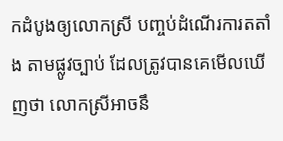កដំបូងឲ្យលោកស្រី បញ្ចប់ដំណើរការតតាំង តាមផ្លូវច្បាប់ ដែលត្រូវបានគេមើលឃើញថា លោកស្រីអាចនឹ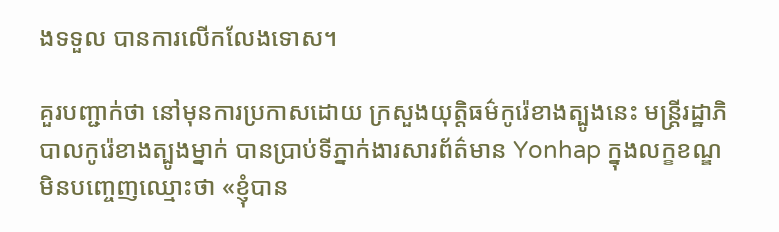ងទទួល បានការលើកលែងទោស។

គួរបញ្ជាក់ថា នៅមុនការប្រកាសដោយ ក្រសួងយុត្តិធម៌កូរ៉េខាងត្បូងនេះ មន្ត្រីរដ្ឋាភិបាលកូរ៉េខាងត្បូងម្នាក់ បានប្រាប់ទីភ្នាក់ងារសារព័ត៌មាន Yonhap ក្នុងលក្ខខណ្ឌ មិនបញ្ចេញឈ្មោះថា «ខ្ញុំបាន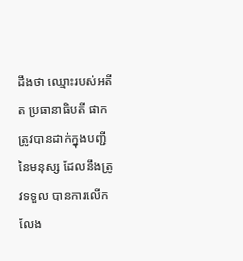ដឹងថា ឈ្មោះរបស់អតីត ប្រធានាធិបតី ផាក ត្រូវបានដាក់ក្នុងបញ្ជីនៃមនុស្ស ដែលនឹងត្រូវទទួល បានការលើកលែង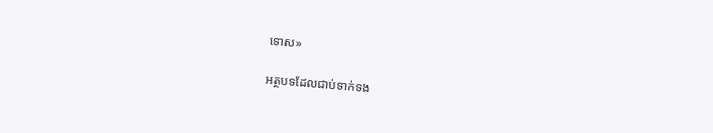ទោស»

អត្ថបទដែលជាប់ទាក់ទង